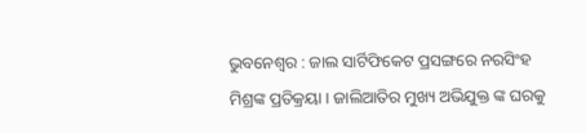ଭୁବନେଶ୍ୱର : ଜାଲ ସାର୍ଟିଫିକେଟ ପ୍ରସଙ୍ଗରେ ନରସିଂହ ମିଶ୍ରଙ୍କ ପ୍ରତିକ୍ରୟା । ଜାଲିଆତିର ମୁଖ୍ୟ ଅଭିଯୁକ୍ତ ଙ୍କ ଘରକୁ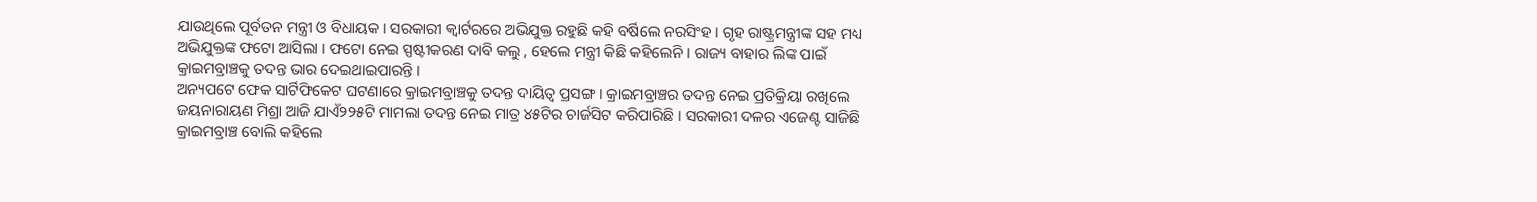ଯାଉଥିଲେ ପୂର୍ବତନ ମନ୍ତ୍ରୀ ଓ ବିଧାୟକ । ସରକାରୀ କ୍ୱାର୍ଟରରେ ଅଭିଯୁକ୍ତ ରହୁଛି କହି ବର୍ଷିଲେ ନରସିଂହ । ଗୃହ ରାଷ୍ଟ୍ରମନ୍ତ୍ରୀଙ୍କ ସହ ମଧ୍ୟ ଅଭିଯୁକ୍ତଙ୍କ ଫଟୋ ଆସିଲା । ଫଟୋ ନେଇ ସ୍ପଷ୍ଟୀକରଣ ଦାବି କଲୁ , ହେଲେ ମନ୍ତ୍ରୀ କିଛି କହିଲେନି । ରାଜ୍ୟ ବାହାର ଲିଙ୍କ ପାଇଁ କ୍ରାଇମବ୍ରାଞ୍ଚକୁ ତଦନ୍ତ ଭାର ଦେଇଥାଇପାରନ୍ତି ।
ଅନ୍ୟପଟେ ଫେକ ସାର୍ଟିଫିକେଟ ଘଟଣାରେ କ୍ରାଇମବ୍ରାଞ୍ଚକୁ ତଦନ୍ତ ଦାୟିତ୍ୱ ପ୍ରସଙ୍ଗ । କ୍ରାଇମବ୍ରାଞ୍ଚର ତଦନ୍ତ ନେଇ ପ୍ରତିକ୍ରିୟା ରଖିଲେ ଜୟନାରାୟଣ ମିଶ୍ରା ଆଜି ଯାଏଁ୨୨୫ଟି ମାମଲା ତଦନ୍ତ ନେଇ ମାତ୍ର ୪୫ଟିର ଚାର୍ଜସିଟ କରିପାରିଛି । ସରକାରୀ ଦଳର ଏଜେଣ୍ଟ ସାଜିଛି କ୍ରାଇମବ୍ରାଞ୍ଚ ବୋଲି କହିଲେ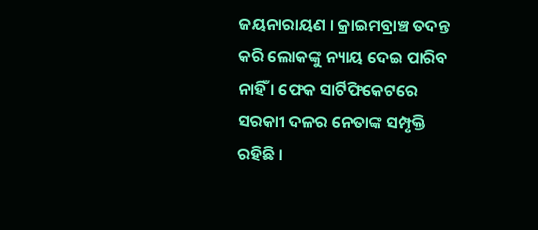ଜୟନାରାୟଣ । କ୍ରାଇମବ୍ରାଞ୍ଚ ତଦନ୍ତ କରି ଲୋକଙ୍କୁ ନ୍ୟାୟ ଦେଇ ପାରିବ ନାହିଁ । ଫେକ ସାର୍ଟିଫିକେଟରେ ସରକାୀ ଦଳର ନେତାଙ୍କ ସମ୍ପୃକ୍ତି ରହିଛି ।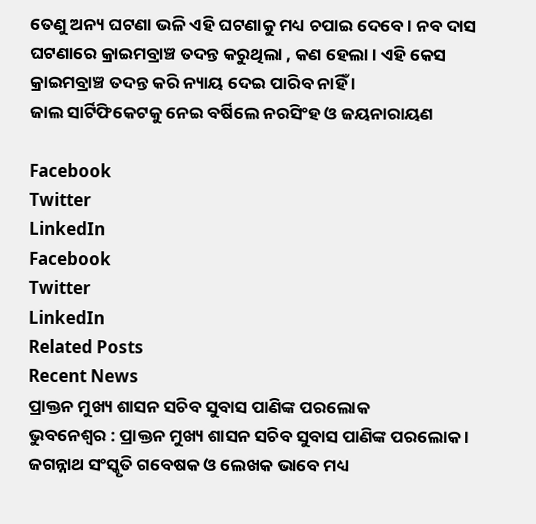ତେଣୁ ଅନ୍ୟ ଘଟଣା ଭଳି ଏହି ଘଟଣାକୁ ମଧ୍ୟ ଚପାଇ ଦେବେ । ନବ ଦାସ ଘଟଣାରେ କ୍ରାଇମବ୍ରାଞ୍ଚ ତଦନ୍ତ କରୁଥିଲା , କଣ ହେଲା । ଏହି କେସ କ୍ରାଇମବ୍ରାଞ୍ଚ ତଦନ୍ତ କରି ନ୍ୟାୟ ଦେଇ ପାରିବ ନାହିଁ ।
ଜାଲ ସାର୍ଟିଫିକେଟକୁ ନେଇ ବର୍ଷିଲେ ନରସିଂହ ଓ ଜୟନାରାୟଣ

Facebook
Twitter
LinkedIn
Facebook
Twitter
LinkedIn
Related Posts
Recent News
ପ୍ରାକ୍ତନ ମୁଖ୍ୟ ଶାସନ ସଚିବ ସୁବାସ ପାଣିଙ୍କ ପରଲୋକ
ଭୁବନେଶ୍ୱର : ପ୍ରାକ୍ତନ ମୁଖ୍ୟ ଶାସନ ସଚିବ ସୁବାସ ପାଣିଙ୍କ ପରଲୋକ । ଜଗନ୍ନାଥ ସଂସ୍କୃତି ଗବେଷକ ଓ ଲେଖକ ଭାବେ ମଧ୍ୟ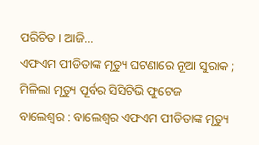ପରିଚିତ । ଆଜି...
ଏଫଏମ ପୀଡିତାଙ୍କ ମୃତ୍ୟୁ ଘଟଣାରେ ନୂଆ ସୁରାକ ; ମିଳିଲା ମୃତ୍ୟୁ ପୂର୍ବର ସିସିଟିଭି ଫୁଟେଜ
ବାଲେଶ୍ୱର : ବାଲେଶ୍ୱର ଏଫଏମ ପୀଡିତାଙ୍କ ମୃତ୍ୟୁ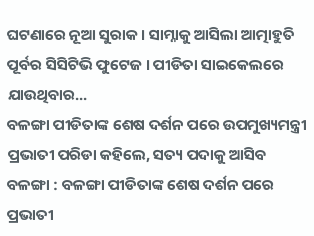ଘଟଣାରେ ନୂଆ ସୁରାକ । ସାମ୍ନାକୁ ଆସିଲା ଆତ୍ମାହୁତି ପୂର୍ବର ସିସିଟିଭି ଫୁଟେଜ । ପୀଡିତା ସାଇକେଲରେ ଯାଉଥିବାର...
ବଳଙ୍ଗା ପୀଡିତାଙ୍କ ଶେଷ ଦର୍ଶନ ପରେ ଉପମୁଖ୍ୟମନ୍ତ୍ରୀ ପ୍ରଭାତୀ ପରିଡା କହିଲେ, ସତ୍ୟ ପଦାକୁ ଆସିବ
ବଳଙ୍ଗା : ବଳଙ୍ଗା ପୀଡିତାଙ୍କ ଶେଷ ଦର୍ଶନ ପରେ ପ୍ରଭାତୀ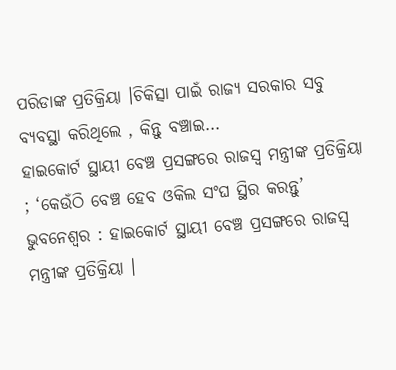ପରିଡାଙ୍କ ପ୍ରତିକ୍ରିୟା ।ଚିକିତ୍ସା ପାଇଁ ରାଜ୍ୟ ସରକାର ସବୁ ବ୍ୟବସ୍ଥା କରିଥିଲେ , କିନ୍ତୁ ବଞ୍ଚାଇ...
ହାଇକୋର୍ଟ ସ୍ଥାୟୀ ବେଞ୍ଚ ପ୍ରସଙ୍ଗରେ ରାଜସ୍ୱ ମନ୍ତ୍ରୀଙ୍କ ପ୍ରତିକ୍ରିୟା ; ‘କେଉଁଠି ବେଞ୍ଚ ହେବ ଓକିଲ ସଂଘ ସ୍ଥିର କରନ୍ତୁ’
ଭୁବନେଶ୍ୱର : ହାଇକୋର୍ଟ ସ୍ଥାୟୀ ବେଞ୍ଚ ପ୍ରସଙ୍ଗରେ ରାଜସ୍ୱ ମନ୍ତ୍ରୀଙ୍କ ପ୍ରତିକ୍ରିୟା ।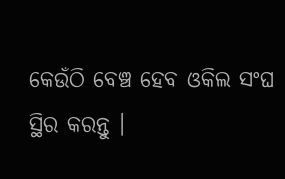କେଉଁଠି ବେଞ୍ଚ ହେବ ଓକିଲ ସଂଘ ସ୍ଥିର କରନ୍ତୁ ।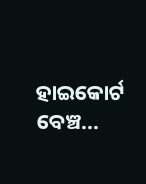ହାଇକୋର୍ଟ ବେଞ୍ଚ...